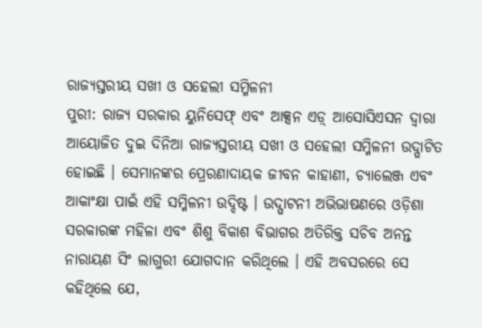ରାଜ୍ୟସ୍ତରୀୟ ସଖୀ ଓ ସହେଲୀ ସମ୍ମିଳନୀ
ପୁରୀ: ରାଜ୍ୟ ସରକାର ୟୁନିସେଫ୍ ଏବଂ ଆକ୍ସନ ଏଡ଼୍ ଆସୋସିଏସନ ଦ୍ୱାରା ଆୟୋଜିତ ଦୁଇ ଦିନିଆ ରାଜ୍ୟସ୍ତରୀୟ ସଖୀ ଓ ସହେଲୀ ସମ୍ମିଳନୀ ଉଦ୍ଘାଟିତ ହୋଇଛି । ସେମାନଙ୍କର ପ୍ରେରଣାଦାୟକ ଜୀବନ କାହାଣୀ, ଚ୍ୟାଲେଞ୍ଜ ଏବଂ ଆକାଂକ୍ଷା ପାଇଁ ଏହି ସମ୍ମିଳନୀ ଉଦ୍ଦିଷ୍ଟ । ଉଦ୍ଘାଟନୀ ଅଭିଭାଷଣରେ ଓଡ଼ିଶା ସରକାରଙ୍କ ମହିଳା ଏବଂ ଶିଶୁ ବିକାଶ ବିଭାଗର ଅତିରିକ୍ତ ସଚିବ ଅନନ୍ତ ନାରାୟଣ ସିଂ ଲାଗୁରୀ ଯୋଗଦାନ କରିଥିଲେ । ଏହି ଅବସରରେ ସେ କହିଥିଲେ ଯେ,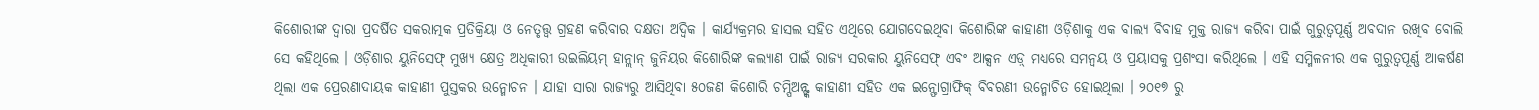କିଶୋରୀଙ୍କ ଦ୍ୱାରା ପ୍ରଦର୍ଷିତ ସକରାତ୍ମକ ପ୍ରତିକ୍ରିୟା ଓ ନେତୃତ୍ତ୍ୱ ଗ୍ରହଣ କରିବାର ଦକ୍ଷତା ଅଦ୍ୱିକ । କାର୍ଯ୍ୟକ୍ରମର ହାସଲ ସହିତ ଏଥିରେ ଯୋଗଦେଇଥିବା କିଶୋରିଙ୍କ କାହାଣୀ ଓଡ଼ିଶାକୁ ଏକ ବାଲ୍ୟ ବିବାହ ମୁକ୍ତ ରାଜ୍ୟ କରିବା ପାଇଁ ଗୁରୁତ୍ୱପୂର୍ଣ୍ଣ ଅବଦାନ ରଖିବ ବୋଲି ସେ କହିଥିଲେ । ଓଡ଼ିଶାର ୟୁନିସେଫ୍ ମୁଖ୍ୟ କ୍ଷେତ୍ର ଅଧିକାରୀ ଉଇଲିୟମ୍ ହାନ୍ଲାନ୍ ଜୁନିୟର କିଶୋରିଙ୍କ କଲ୍ୟାଣ ପାଇଁ ରାଜ୍ୟ ସରକାର ୟୁନିସେଫ୍ ଏବଂ ଆକ୍ସନ ଏଡ଼୍ ମଧ୍ୟରେ ସମନ୍ୱୟ ଓ ପ୍ରୟାସକୁ ପ୍ରଶଂସା କରିଥିଲେ । ଏହି ସମ୍ମିଳନୀର ଏକ ଗୁରୁତ୍ୱପୂର୍ଣ୍ଣ ଆକର୍ଷଣ ଥିଲା ଏକ ପ୍ରେରଣାଦାୟକ କାହାଣୀ ପୁସ୍ତକର ଉନ୍ମୋଚନ । ଯାହା ସାରା ରାଜ୍ୟରୁ ଆସିଥିବା ୫୦ଜଣ କିଶୋରି ଚମ୍ପିଅନ୍ଙ୍କ କାହାଣୀ ସହିତ ଏକ ଇନ୍ଫୋଗ୍ରାଫିକ୍ ବିବରଣୀ ଉନ୍ମୋଚିତ ହୋଇଥିଲା । ୨୦୧୭ ରୁ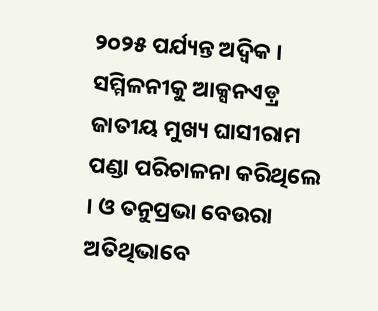୨୦୨୫ ପର୍ଯ୍ୟନ୍ତ ଅଦ୍ୱିକ । ସମ୍ମିଳନୀକୁ ଆକ୍ସନଏଡ଼୍ର ଜାତୀୟ ମୁଖ୍ୟ ଘାସୀରାମ ପଣ୍ଡା ପରିଚାଳନା କରିଥିଲେ । ଓ ତନୁପ୍ରଭା ବେଉରା ଅତିଥିଭାବେ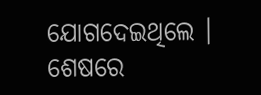ଯୋଗଦେଇଥିଲେ । ଶେଷରେ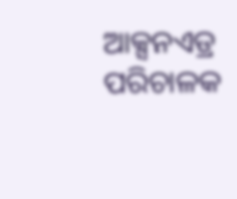ଆକ୍ସନଏଡ୍ର ପରିଚାଳକ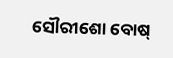ସୌରୀଶୋ ବୋଷ୍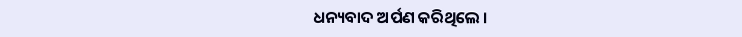ଧନ୍ୟବାଦ ଅର୍ପଣ କରିଥିଲେ ।